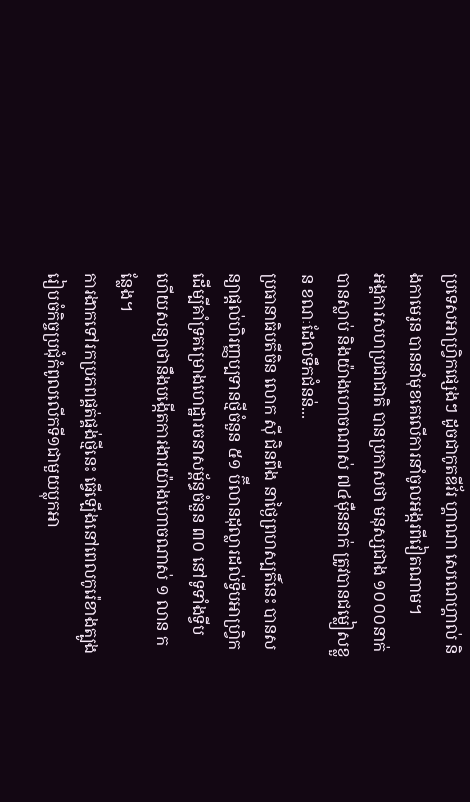ប្រទេសអាហ្វ្រិកផ្សេងៗ ដូចជាកូតឌីវ័រ ហ្គាណា សេណេហ្គាល់ និងកាមេរូន បាននាំមុខគេលើការនាំចូលអង្ករពីវៀតណាម។
អង្គការសហប្រជាជាតិ បានប្រកាសថា មនុស្សជាង ១០០០នាក់បានស្លាប់ និងយ៉ាងហោចណាស់ ៧៤ម៉ឺននាក់ ត្រូវបានជម្លៀសខ្លួន ខណៈដែលទឹកជំនន់...
ប្រធានាធិបតីចិន លោក ស៊ី ជិនពីង នាថ្ងៃព្រហស្បតិ៍នេះ បានសន្យាផ្តល់ហិរញ្ញប្បទានថ្មីចំនួន ៥១ ប៊ីលានដុល្លារដល់ទ្វីបអាហ្រ្វិក ដើម្បីគាំទ្រគម្រោងហេដ្ឋារចនាសម្ព័ន្ធចំនួន ៣០ នៅទូទាំងទ្វីប ហើយសន្យាថានឹងបង្កើតការងារយ៉ាងហោចណាស់ ១ លាន កន្លែង។
ការងាកទៅរកប្រភពផ្គត់ផ្គង់ថ្មីនេះ ធ្វើឡើងនៅពេលកូរ៉េខាងត្បូងរៀបចំកិច្ចប្រជុំកំពូលលើកទី១ជាមួយប្លុកអា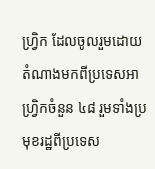ហ្រ្វិក ដែលចូលរួមដោយតំណាងមកពីប្រទេសអាហ្វ្រិកចំនួន ៤៨ រួមទាំងប្រមុខរដ្ឋពីប្រទេស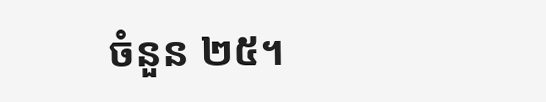ចំនួន ២៥។